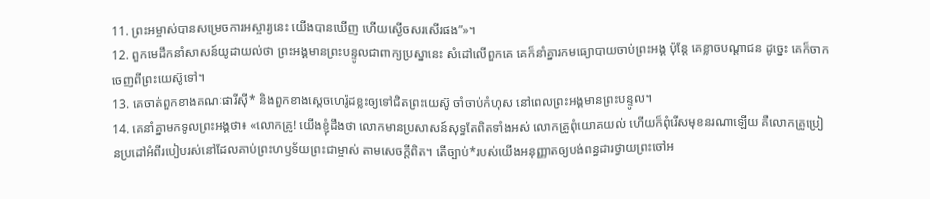11. ព្រះអម្ចាស់បានសម្រេចការអស្ចារ្យនេះ យើងបានឃើញ ហើយស្ងើចសរសើរផង”»។
12. ពួកមេដឹកនាំសាសន៍យូដាយល់ថា ព្រះអង្គមានព្រះបន្ទូលជាពាក្យប្រស្នានេះ សំដៅលើពួកគេ គេក៏នាំគ្នារកមធ្យោបាយចាប់ព្រះអង្គ ប៉ុន្តែ គេខ្លាចបណ្ដាជន ដូច្នេះ គេក៏ចាកចេញពីព្រះយេស៊ូទៅ។
13. គេចាត់ពួកខាងគណៈផារីស៊ី* និងពួកខាងស្ដេចហេរ៉ូដខ្លះឲ្យទៅជិតព្រះយេស៊ូ ចាំចាប់កំហុស នៅពេលព្រះអង្គមានព្រះបន្ទូល។
14. គេនាំគ្នាមកទូលព្រះអង្គថា៖ «លោកគ្រូ! យើងខ្ញុំដឹងថា លោកមានប្រសាសន៍សុទ្ធតែពិតទាំងអស់ លោកគ្រូពុំយោគយល់ ហើយក៏ពុំរើសមុខនរណាឡើយ គឺលោកគ្រូប្រៀនប្រដៅអំពីរបៀបរស់នៅដែលគាប់ព្រះហឫទ័យព្រះជាម្ចាស់ តាមសេចក្ដីពិត។ តើច្បាប់*របស់យើងអនុញ្ញាតឲ្យបង់ពន្ធដារថ្វាយព្រះចៅអ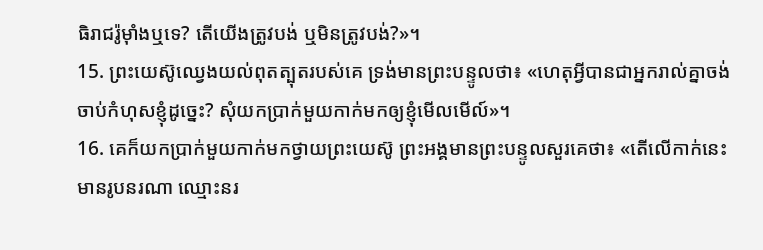ធិរាជរ៉ូម៉ាំងឬទេ? តើយើងត្រូវបង់ ឬមិនត្រូវបង់?»។
15. ព្រះយេស៊ូឈ្វេងយល់ពុតត្បុតរបស់គេ ទ្រង់មានព្រះបន្ទូលថា៖ «ហេតុអ្វីបានជាអ្នករាល់គ្នាចង់ចាប់កំហុសខ្ញុំដូច្នេះ? សុំយកប្រាក់មួយកាក់មកឲ្យខ្ញុំមើលមើល៍»។
16. គេក៏យកប្រាក់មួយកាក់មកថ្វាយព្រះយេស៊ូ ព្រះអង្គមានព្រះបន្ទូលសួរគេថា៖ «តើលើកាក់នេះ មានរូបនរណា ឈ្មោះនរ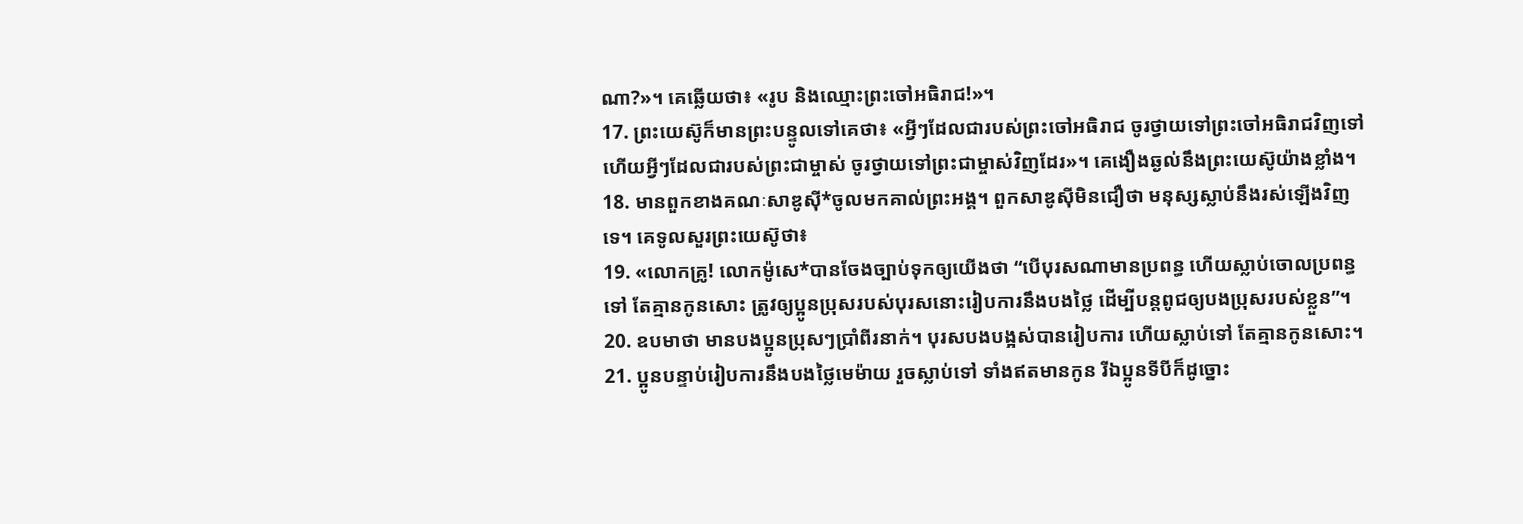ណា?»។ គេឆ្លើយថា៖ «រូប និងឈ្មោះព្រះចៅអធិរាជ!»។
17. ព្រះយេស៊ូក៏មានព្រះបន្ទូលទៅគេថា៖ «អ្វីៗដែលជារបស់ព្រះចៅអធិរាជ ចូរថ្វាយទៅព្រះចៅអធិរាជវិញទៅ ហើយអ្វីៗដែលជារបស់ព្រះជាម្ចាស់ ចូរថ្វាយទៅព្រះជាម្ចាស់វិញដែរ»។ គេងឿងឆ្ងល់នឹងព្រះយេស៊ូយ៉ាងខ្លាំង។
18. មានពួកខាងគណៈសាឌូស៊ី*ចូលមកគាល់ព្រះអង្គ។ ពួកសាឌូស៊ីមិនជឿថា មនុស្សស្លាប់នឹងរស់ឡើងវិញទេ។ គេទូលសួរព្រះយេស៊ូថា៖
19. «លោកគ្រូ! លោកម៉ូសេ*បានចែងច្បាប់ទុកឲ្យយើងថា “បើបុរសណាមានប្រពន្ធ ហើយស្លាប់ចោលប្រពន្ធទៅ តែគ្មានកូនសោះ ត្រូវឲ្យប្អូនប្រុសរបស់បុរសនោះរៀបការនឹងបងថ្លៃ ដើម្បីបន្ដពូជឲ្យបងប្រុសរបស់ខ្លួន”។
20. ឧបមាថា មានបងប្អូនប្រុសៗប្រាំពីរនាក់។ បុរសបងបង្អស់បានរៀបការ ហើយស្លាប់ទៅ តែគ្មានកូនសោះ។
21. ប្អូនបន្ទាប់រៀបការនឹងបងថ្លៃមេម៉ាយ រួចស្លាប់ទៅ ទាំងឥតមានកូន រីឯប្អូនទីបីក៏ដូច្នោះ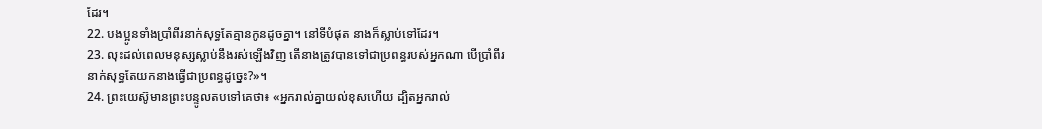ដែរ។
22. បងប្អូនទាំងប្រាំពីរនាក់សុទ្ធតែគ្មានកូនដូចគ្នា។ នៅទីបំផុត នាងក៏ស្លាប់ទៅដែរ។
23. លុះដល់ពេលមនុស្សស្លាប់នឹងរស់ឡើងវិញ តើនាងត្រូវបានទៅជាប្រពន្ធរបស់អ្នកណា បើប្រាំពីរនាក់សុទ្ធតែយកនាងធ្វើជាប្រពន្ធដូច្នេះ?»។
24. ព្រះយេស៊ូមានព្រះបន្ទូលតបទៅគេថា៖ «អ្នករាល់គ្នាយល់ខុសហើយ ដ្បិតអ្នករាល់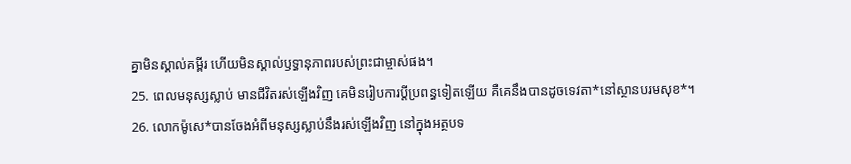គ្នាមិនស្គាល់គម្ពីរ ហើយមិនស្គាល់ឫទ្ធានុភាពរបស់ព្រះជាម្ចាស់ផង។
25. ពេលមនុស្សស្លាប់ មានជីវិតរស់ឡើងវិញ គេមិនរៀបការប្ដីប្រពន្ធទៀតឡើយ គឺគេនឹងបានដូចទេវតា*នៅស្ថានបរមសុខ*។
26. លោកម៉ូសេ*បានចែងអំពីមនុស្សស្លាប់នឹងរស់ឡើងវិញ នៅក្នុងអត្ថបទ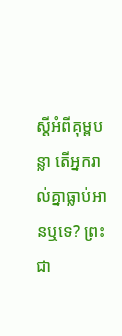ស្ដីអំពីគុម្ពបន្លា តើអ្នករាល់គ្នាធ្លាប់អានឬទេ? ព្រះជា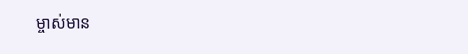ម្ចាស់មាន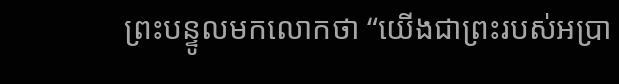ព្រះបន្ទូលមកលោកថា “យើងជាព្រះរបស់អប្រា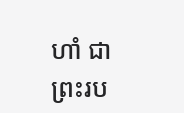ហាំ ជាព្រះរប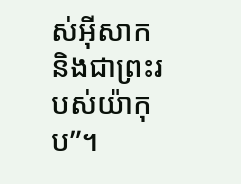ស់អ៊ីសាក និងជាព្រះរបស់យ៉ាកុប”។